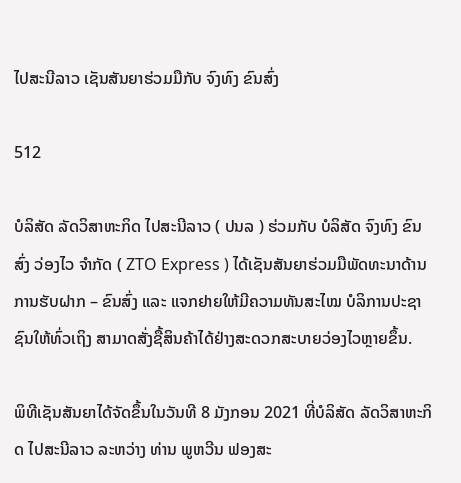ໄປສະນີລາວ ເຊັນສັນຍາຮ່ວມມືກັບ ຈົງທົງ ຂົນສົ່ງ

512

ບໍລິສັດ ລັດວິສາຫະກິດ ໄປສະນີລາວ ( ປນລ ) ຮ່ວມກັບ ບໍລິສັດ ຈົງທົງ ຂົນສົ່ງ ວ່ອງໄວ ຈຳກັດ ( ZTO Express ) ໄດ້ເຊັນສັນຍາຮ່ວມມືພັດທະນາດ້ານການຮັບຝາກ – ຂົນສົ່ງ ແລະ ແຈກຢາຍໃຫ້ມີຄວາມທັນສະໄໝ ບໍລິການປະຊາຊົນໃຫ້ທົ່ວເຖິງ ສາມາດສັ່ງຊື້ສິນຄ້າໄດ້ຢ່າງສະດວກສະບາຍວ່ອງໄວຫຼາຍຂຶ້ນ.

ພິທີເຊັນສັນຍາໄດ້ຈັດຂຶ້ນໃນວັນທີ 8 ມັງກອນ 2021 ທີ່ບໍລິສັດ ລັດວິສາຫະກິດ ໄປສະນີລາວ ລະຫວ່າງ ທ່ານ ພູຫວີນ ຟອງສະ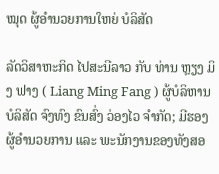ໝຸດ ຜູ້ອຳນວຍການໃຫຍ່ ບໍລິສັດ

ລັດວິສາຫະກິດ ໄປສະນີລາວ ກັບ ທ່ານ ຫຼຽງ ມິງ ຟາງ ( Liang Ming Fang ) ຜູ້ບໍລິຫານ ບໍລິສັດ ຈົງທົງ ຂົນສົ່ງ ວ່ອງໄວ ຈຳກັດ; ມີຮອງຜູ້ອຳນວຍການ ແລະ ພະນັກງານຂອງທັງສອ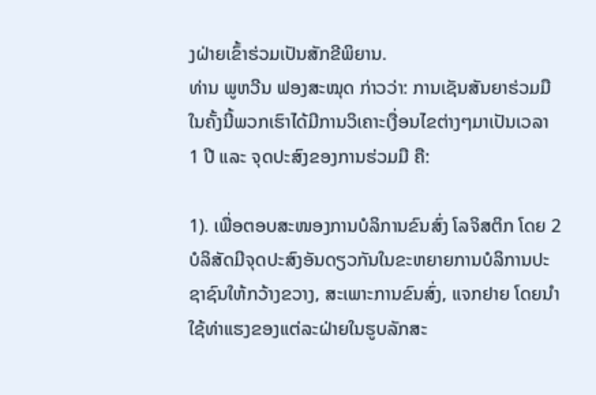ງຝ່າຍເຂົ້າຮ່ວມເປັນສັກຂີພິຍານ.
ທ່ານ ພູຫວີນ ຟອງສະໝຸດ ກ່າວວ່າ: ການເຊັນສັນຍາຮ່ວມມືໃນຄັ້ງນີ້ພວກເຮົາໄດ້ມີການວິເຄາະເງື່ອນໄຂຕ່າງໆມາເປັນເວລາ 1 ປີ ແລະ ຈຸດປະສົງຂອງການຮ່ວມມື ຄື:

1). ເພື່ອຕອບສະໜອງການບໍລິການຂົນສົ່ງ ໂລຈິສຕິກ ໂດຍ 2 ບໍລິສັດມີຈຸດປະສົງອັນດຽວກັນໃນຂະຫຍາຍການບໍລິການປະຊາຊົນໃຫ້ກວ້າງຂວາງ, ສະເພາະການຂົນສົ່ງ, ແຈກຢາຍ ໂດຍນຳໃຊ້ທ່າແຮງຂອງແຕ່ລະຝ່າຍໃນຮູບລັກສະ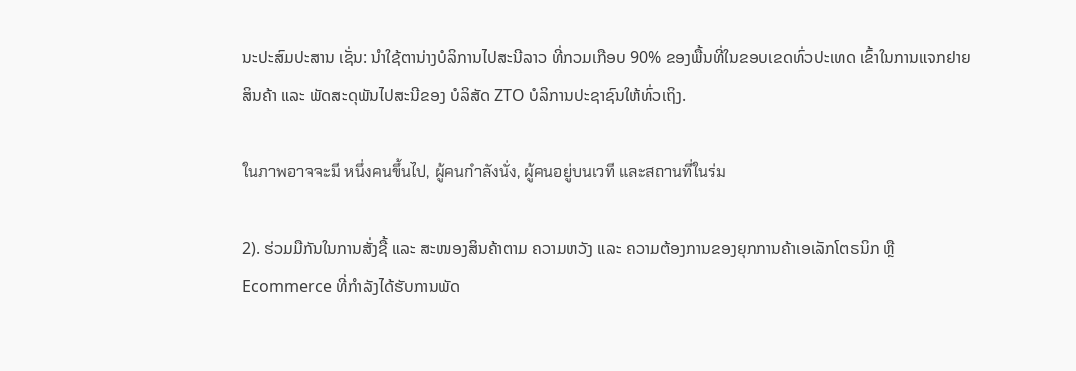ນະປະສົມປະສານ ເຊັ່ນ: ນຳໃຊ້ຕານ່າງບໍລິການໄປສະນີລາວ ທີ່ກວມເກືອບ 90% ຂອງພື້ນທີ່ໃນຂອບເຂດທົ່ວປະເທດ ເຂົ້າໃນການແຈກຢາຍສິນຄ້າ ແລະ ພັດສະດຸພັນໄປສະນີຂອງ ບໍລິສັດ ZTO ບໍລິການປະຊາຊົນໃຫ້ທົ່ວເຖິງ.

ในภาพอาจจะมี หนึ่งคนขึ้นไป, ผู้คนกำลังนั่ง, ผู้คนอยู่บนเวที และสถานที่ในร่ม

2). ຮ່ວມມືກັນໃນການສັ່ງຊື້ ແລະ ສະໜອງສິນຄ້າຕາມ ຄວາມຫວັງ ແລະ ຄວາມຕ້ອງການຂອງຍຸກການຄ້າເອເລັກໂຕຣນິກ ຫຼື Ecommerce ທີ່ກຳລັງໄດ້ຮັບການພັດ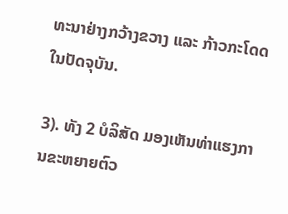ທະນາຢ່າງກວ້າງຂວາງ ແລະ ກ້າວກະໂດດໃນປັດຈຸບັນ.

3). ທັງ 2 ບໍລິສັດ ມອງເຫັນທ່າແຮງການຂະຫຍາຍຕົວ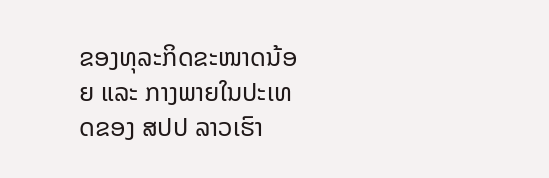ຂອງທຸລະກິດຂະໜາດນ້ອຍ ແລະ ກາງພາຍໃນປະເທດຂອງ ສປປ ລາວເຮົາ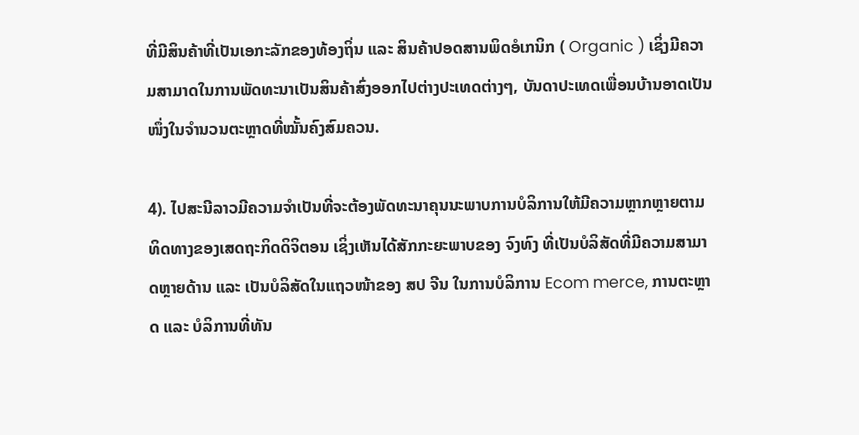ທີ່ມີສິນຄ້າທີ່ເປັນເອກະລັກຂອງທ້ອງຖິ່ນ ແລະ ສິນຄ້າປອດສານພິດອໍເກນິກ ( Organic ) ເຊິ່ງມີຄວາມສາມາດໃນການພັດທະນາເປັນສິນຄ້າສົ່ງອອກໄປຕ່າງປະເທດຕ່າງໆ, ບັນດາປະເທດເພື່ອນບ້ານອາດເປັນໜຶ່ງໃນຈຳນວນຕະຫຼາດທີ່ໝັ້ນຄົງສົມຄວນ.

4). ໄປສະນີລາວມີຄວາມຈຳເປັນທີ່ຈະຕ້ອງພັດທະນາຄຸນນະພາບການບໍລິການໃຫ້ມີຄວາມຫຼາກຫຼາຍຕາມທິດທາງຂອງເສດຖະກິດດິຈິຕອນ ເຊິ່ງເຫັນໄດ້ສັກກະຍະພາບຂອງ ຈົງທົງ ທີ່ເປັນບໍລິສັດທີ່ມີຄວາມສາມາດຫຼາຍດ້ານ ແລະ ເປັນບໍລິສັດໃນແຖວໜ້າຂອງ ສປ ຈີນ ໃນການບໍລິການ Ecom merce, ການຕະຫຼາດ ແລະ ບໍລິການທີ່ທັນ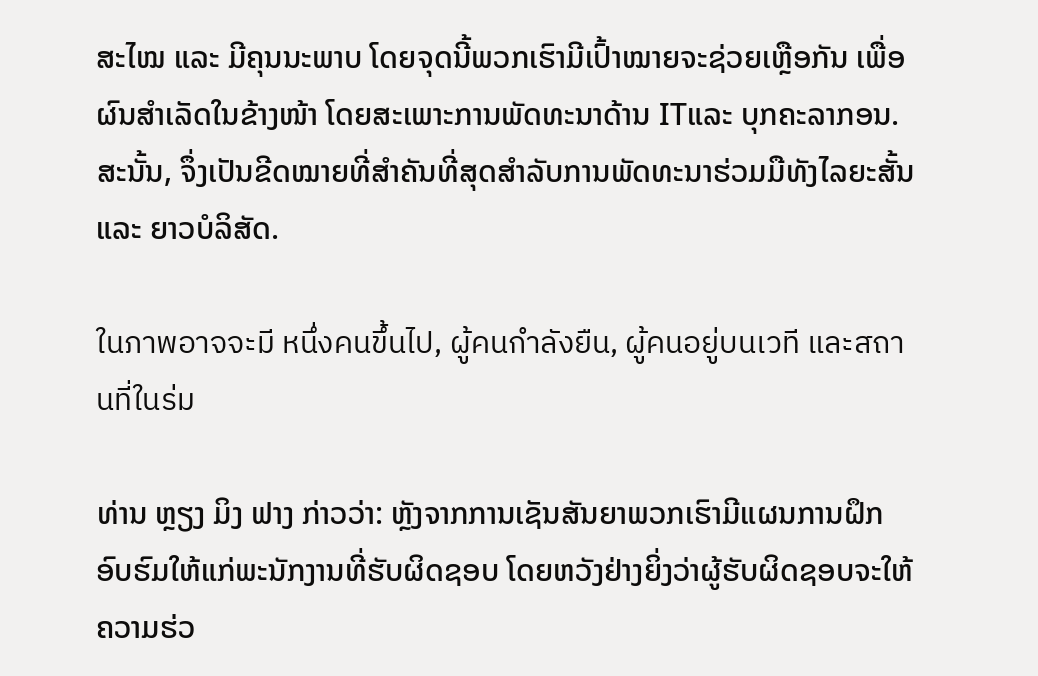ສະໄໝ ແລະ ມີຄຸນນະພາບ ໂດຍຈຸດນີ້ພວກເຮົາມີເປົ້າໝາຍຈະຊ່ວຍເຫຼືອກັນ ເພື່ອຜົນສຳເລັດໃນຂ້າງໜ້າ ໂດຍສະເພາະການພັດທະນາດ້ານ ITແລະ ບຸກຄະລາກອນ. ສະນັ້ນ, ຈຶ່ງເປັນຂີດໝາຍທີ່ສຳຄັນທີ່ສຸດສຳລັບການພັດທະນາຮ່ວມມືທັງໄລຍະສັ້ນ ແລະ ຍາວບໍລິສັດ.

ในภาพอาจจะมี หนึ่งคนขึ้นไป, ผู้คนกำลังยืน, ผู้คนอยู่บนเวที และสถานที่ในร่ม

ທ່ານ ຫຼຽງ ມິງ ຟາງ ກ່າວວ່າ: ຫຼັງຈາກການເຊັນສັນຍາພວກເຮົາມີແຜນການຝຶກອົບຮົມໃຫ້ແກ່ພະນັກງານທີ່ຮັບຜິດຊອບ ໂດຍຫວັງຢ່າງຍິ່ງວ່າຜູ້ຮັບຜິດຊອບຈະໃຫ້ຄວາມຮ່ວ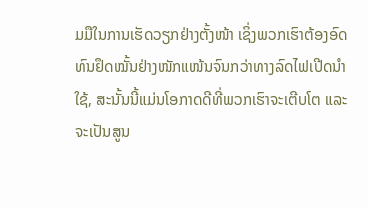ມມືໃນການເຮັດວຽກຢ່າງຕັ້ງໜ້າ ເຊິ່ງພວກເຮົາຕ້ອງອົດທົນຢຶດໝັ້ນຢ່າງໜັກແໜ້ນຈົນກວ່າທາງລົດໄຟເປີດນໍາໃຊ້, ສະນັ້ນນີ້ແມ່ນໂອກາດດີທີ່ພວກເຮົາຈະເຕີບໂຕ ແລະ ຈະເປັນສູນ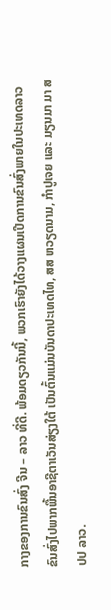ກາງຂອງການຂົນສົ່ງ ຈີນ – ລາວ ທີ່ດີ. ພ້ອມດຽວກັນນີ້, ພວກເຮົາຍັງໄດ້ວາງແຜນເປີດການຂົນສົ່ງພາຍໃນປະເທດລາວ ຂົນສົ່ງໄປພາກພື້ນອາຊີຕາເວັນສ່ຽງໃຕ້ ເປັນຕົ້ນແມ່ນບັນດາປະເທດໄທ, ສສ ຫວຽດນາມ, ກໍາປູເຈຍ ແລະ ມຽນມາ ມາ ສປປ ລາວ.